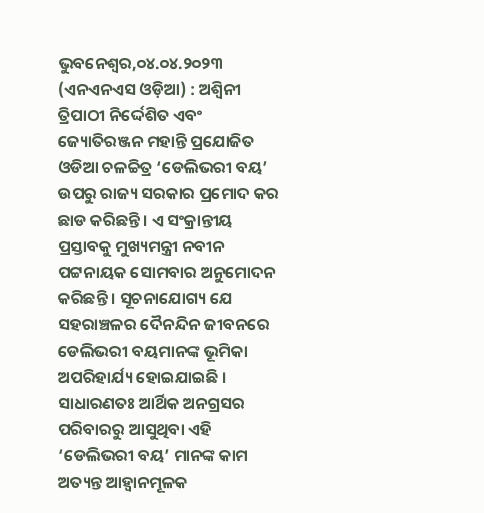ଭୁବନେଶ୍ୱର,୦୪.୦୪.୨୦୨୩ (ଏନଏନଏସ ଓଡ଼ିଆ) : ଅଶ୍ୱିନୀ ତ୍ରିପାଠୀ ନିର୍ଦ୍ଦେଶିତ ଏବଂ ଜ୍ୟୋତିରଞ୍ଜନ ମହାନ୍ତି ପ୍ରଯୋଜିତ ଓଡିଆ ଚଳଚ୍ଚିତ୍ର ‘ଡେଲିଭରୀ ବୟ’ ଉପରୁ ରାଜ୍ୟ ସରକାର ପ୍ରମୋଦ କର ଛାଡ କରିଛନ୍ତି । ଏ ସଂକ୍ରାନ୍ତୀୟ ପ୍ରସ୍ତାବକୁ ମୁଖ୍ୟମନ୍ତ୍ରୀ ନବୀନ ପଟ୍ଟନାୟକ ସୋମବାର ଅନୁମୋଦନ କରିଛନ୍ତି । ସୂଚନାଯୋଗ୍ୟ ଯେ ସହରାଞ୍ଚଳର ଦୈନନ୍ଦିନ ଜୀବନରେ ଡେଲିଭରୀ ବୟମାନଙ୍କ ଭୂମିକା ଅପରିହାର୍ଯ୍ୟ ହୋଇଯାଇଛି । ସାଧାରଣତଃ ଆର୍ଥିକ ଅନଗ୍ରସର ପରିବାରରୁ ଆସୁଥିବା ଏହି ‘ଡେଲିଭରୀ ବୟ’ ମାନଙ୍କ କାମ ଅତ୍ୟନ୍ତ ଆହ୍ୱାନମୂଳକ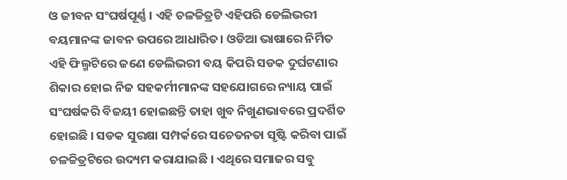ଓ ଜୀବନ ସଂଘର୍ଷପୂର୍ଣ୍ଣ । ଏହି ଚଳଚ୍ଚିତ୍ରଟି ଏହିପରି ଡେଲିଭରୀ ବୟମାନଙ୍କ ଜାବନ ଉପରେ ଆଧାରିତ। ଓଡିଆ ଭାଷାରେ ନିର୍ମିତ ଏହି ଫିଲ୍ମଟିରେ ଜଣେ ଡେଲିଭରୀ ବୟ କିପରି ସଡକ ଦୁର୍ଘଟଣାର ଶିକାର ହୋଇ ନିଜ ସହକର୍ମୀମାନଙ୍କ ସହଯୋଗରେ ନ୍ୟାୟ ପାଇଁ ସଂଘର୍ଷକରି ବିଜୟୀ ହୋଇଛନ୍ତି ତାହା ଖୁବ ନିଖୁଣଭାବରେ ପ୍ରଦର୍ଶିତ ହୋଇଛି । ସଡକ ସୁରକ୍ଷା ସମ୍ପର୍କରେ ସଚେତନତା ସୃଷ୍ଟି କରିବା ପାଇଁ ଚଳଚ୍ଚିତ୍ରଟିରେ ଉଦ୍ୟମ କରାଯାଇଛି । ଏଥିରେ ସମାଜର ସବୁ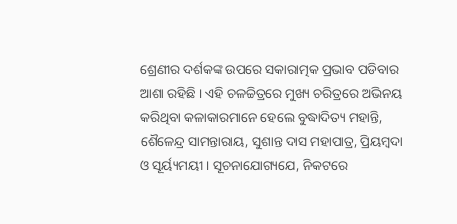ଶ୍ରେଣୀର ଦର୍ଶକଙ୍କ ଉପରେ ସକାରାତ୍ମକ ପ୍ରଭାବ ପଡିବାର ଆଶା ରହିଛି । ଏହି ଚଳଚ୍ଚିତ୍ରରେ ମୁଖ୍ୟ ଚରିତ୍ରରେ ଅଭିନୟ କରିଥିବା କଳାକାରମାନେ ହେଲେ ବୁଦ୍ଧାଦିତ୍ୟ ମହାନ୍ତି, ଶୈଳେନ୍ଦ୍ର ସାମନ୍ତାରାୟ, ସୁଶାନ୍ତ ଦାସ ମହାପାତ୍ର, ପ୍ରିୟମ୍ବଦା ଓ ସୂର୍ୟ୍ୟମୟୀ । ସୂଚନାଯୋଗ୍ୟଯେ, ନିକଟରେ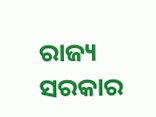ରାଜ୍ୟ ସରକାର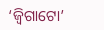‘ଜ୍ୱିଗାଟୋ’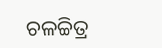ଚଳଚ୍ଚିତ୍ର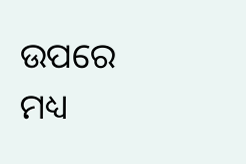ଉପରେ ମଧ୍ୟ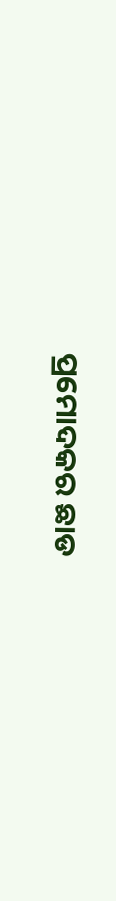ପ୍ରମୋଦକର ଛାଡ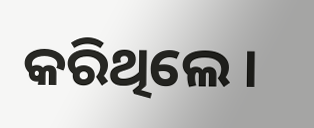କରିଥିଲେ ।